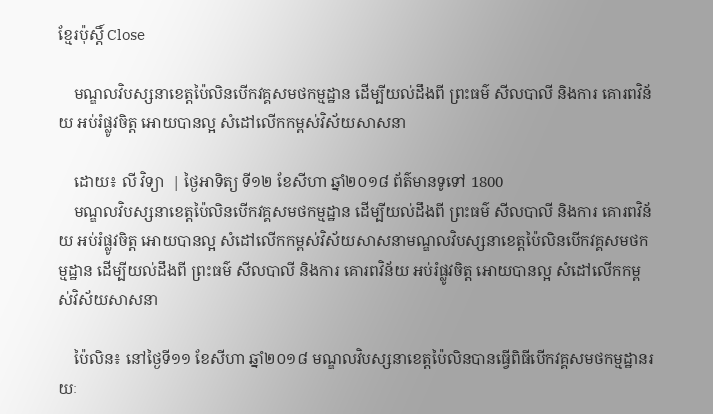ខ្មែរប៉ុស្ដិ៍ Close

    មណ្ឌលវិបស្សនាខេត្តប៉ៃលិនបើកវគ្គសមថកម្មដ្ឋាន ដើម្បីយល់ដឹងពី ព្រះធម៌ សីលបាលី និងការ គោរពវិន័យ អប់រំផ្លូវចិត្ត អោយបានល្អ សំដៅលើកកម្ពស់វិស័យសាសនា

    ដោយ៖ លី វិទ្យា  | ថ្ងៃអាទិត្យ ទី១២ ខែសីហា ឆ្នាំ២០១៨ ព័ត៌មានទូទៅ 1800
    មណ្ឌលវិបស្សនាខេត្តប៉ៃលិនបើកវគ្គសមថកម្មដ្ឋាន ដើម្បីយល់ដឹងពី ព្រះធម៌ សីលបាលី និងការ គោរពវិន័យ អប់រំផ្លូវចិត្ត អោយបានល្អ សំដៅលើកកម្ពស់វិស័យសាសនាមណ្ឌលវិបស្សនាខេត្តប៉ៃលិនបើកវគ្គសមថកម្មដ្ឋាន ដើម្បីយល់ដឹងពី ព្រះធម៌ សីលបាលី និងការ គោរពវិន័យ អប់រំផ្លូវចិត្ត អោយបានល្អ សំដៅលើកកម្ពស់វិស័យសាសនា

    ប៉ៃលិន៖ នៅថ្ងៃទី១១ ខែសីហា ឆ្នាំ២០១៨ មណ្ឌលវិបស្សនាខេត្តប៉ៃលិនបានធ្វើពិធីបើកវគ្គសមថកម្មដ្ឋានរយៈ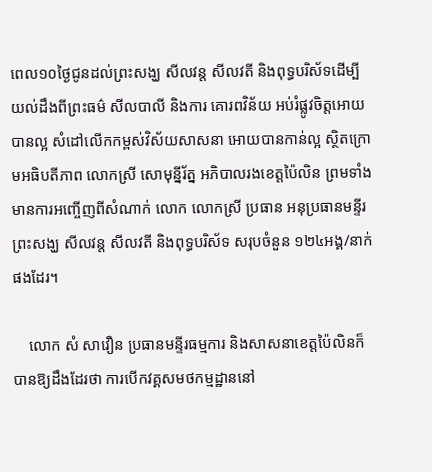ពេល១០ថ្ងៃជូនដល់ព្រះសង្ឃ សីលវន្ត សីលវតី និងពុទ្ធបរិស័ទដើម្បីយល់ដឹងពីព្រះធម៌ សីលបាលី និងការ គោរពវិន័យ អប់រំផ្លូវចិត្តអោយបានល្អ សំដៅលើកកម្ពស់វិស័យសាសនា អោយបានកាន់ល្អ ស្ថិតក្រោមអធិបតីភាព លោកស្រី សោមុន្នីរ័ត្ន អភិបាលរងខេត្តប៉ៃលិន ព្រមទាំងមានការអញ្ចើញពីសំណាក់ លោក លោកស្រី ប្រធាន អនុប្រធានមន្ទីរ ព្រះសង្ឃ សីលវន្ត សីលវតី និងពុទ្ធបរិស័ទ សរុបចំនួន ១២៤អង្គ/នាក់ផងដែរ។

    លោក សំ សាវឿន ប្រធានមន្ទីរធម្មការ និងសាសនាខេត្តប៉ៃលិនក៏បានឱ្យដឹងដែរថា ការបើកវគ្គសមថកម្មដ្ឋាននៅ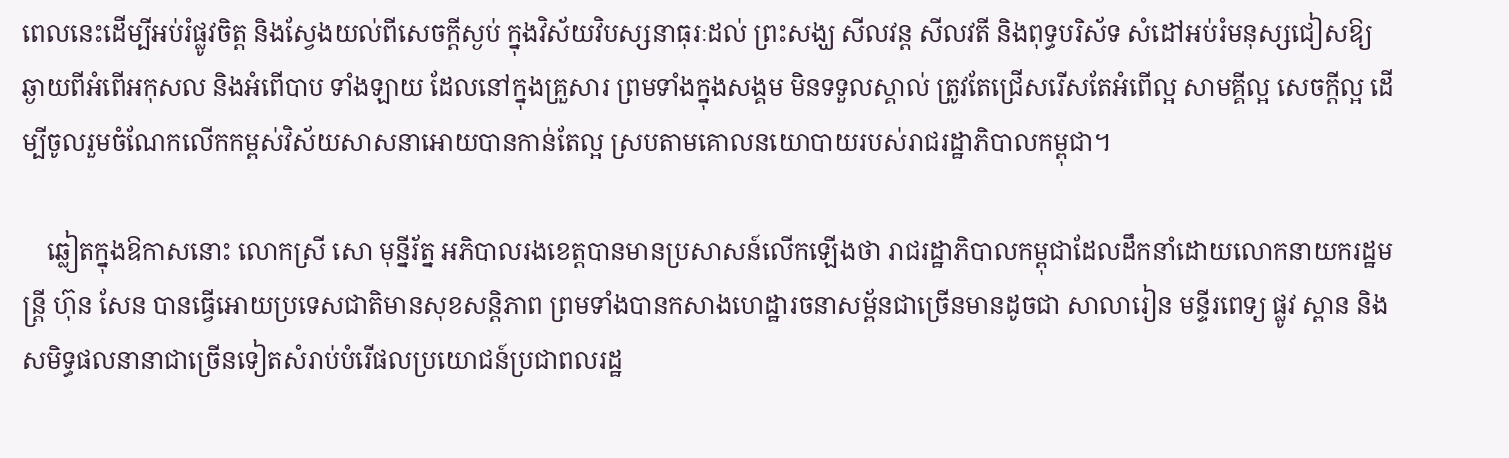ពេលនេះដើម្បីអប់រំផ្លូវចិត្ត និងស្វែងយល់ពីសេចក្តីស្ងប់ ក្នុងវិស័យវិបស្សនាធុរៈដល់ ព្រះសង្ឃ សីលវន្ត សីលវតី និងពុទ្ធបរិស័ទ សំដៅអប់រំមនុស្សជៀសឱ្យឆ្ងាយពីអំពើអកុសល និងអំពើបាប ទាំងឡាយ ដែលនៅក្នុងគ្រួសារ ព្រមទាំងក្នុងសង្គម មិនទទួលស្គាល់ ត្រូវតែជ្រើសរើសតែអំពើល្អ សាមគ្គីល្អ សេចក្តីល្អ ដើម្បីចូលរួមចំណែកលើកកម្ពស់វិស័យសាសនាអោយបានកាន់តែល្អ ស្របតាមគោលនយោបាយរបស់រាជរដ្ឋាភិបាលកម្ពុជា។

    ឆ្លៀតក្នុងឱកាសនោះ លោកស្រី សោ មុន្នីរ័ត្ន អភិបាលរងខេត្តបានមានប្រសាសន៍លើកឡើងថា រាជរដ្ឋាភិបាលកម្ពុជាដែលដឹកនាំដោយលោកនាយករដ្ឋមន្រ្តី ហ៊ុន សែន បានធើ្វអោយប្រទេសជាតិមានសុខសន្តិភាព ព្រមទាំងបានកសាងហេដ្ឋារចនាសម្ព័នជាច្រើនមានដូចជា សាលារៀន មន្ទីរពេទ្យ ផ្លូវ ស្ពាន និងសមិទ្ធផលនានាជាច្រើនទៀតសំរាប់បំរើផលប្រយោជន៍ប្រជាពលរដ្ឋ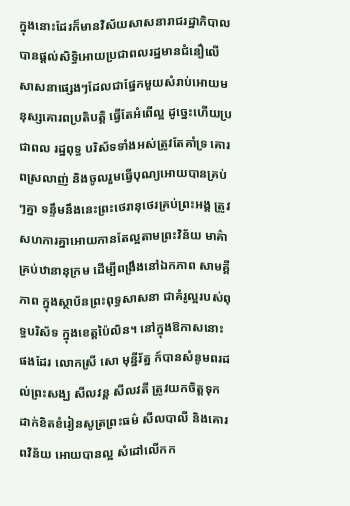ក្នុងនោះដែរក៏មានវិស័យសាសនារាជរដ្ឋាភិបាលបានផ្តល់សិទ្ធិអោយប្រជាពលរដ្ឋមានជំនឿលើសាសនាផ្សេងៗដែលជាផ្នែកមួយសំរាប់អោយមនុស្សគោរពប្រតិបត្តិ ធ្វើតែអំពើល្អ ដូច្នេះហើយប្រជាពល រដ្ឋពុទ្ធ បរិស័ទទាំងអស់ត្រូវតែគាំទ្រ គោរពស្រលាញ់ និងចូលរួមធ្វើបុណ្យអោយបានគ្រប់ៗគ្នា ទន្ទឹមនឹងនេះព្រះថេរានុថេរគ្រប់ព្រះអង្គ ត្រូវសហការគ្នាអោយកានតែល្អតាមព្រះវិន័យ មាគ៌ាគ្រប់ឋានានុក្រម ដើម្បីពង្រឹងនៅឯកភាព សាមគ្គីភាព ក្នុងស្ថាប័នព្រះពុទ្ធសាសនា ជាគំរូល្អរបស់ពុទ្ធបរិស័ទ ក្នុងខេត្តប៉ៃលិន។ នៅក្នុងឱកាសនោះផងដែរ លោកស្រី សោ មុន្នីរ័ត្ន ក៍បានសំនូមពរដល់ព្រះសង្ឃ សីលវន្ត សីលវតី ត្រូវយកចិត្តទុកដាក់ខិតខំរៀនសូត្រព្រះធម៌ សីលបាលី និងគោរពវិន័យ អោយបានល្អ សំដៅលើកក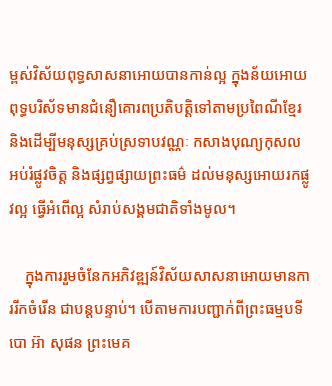ម្ពស់វិស័យពុទ្ធសាសនាអោយបានកាន់ល្អ ក្នុងន័យអោយពុទ្ធបរិស័ទមានជំនឿគោរពប្រតិបត្តិទៅតាមប្រពៃណីខ្មែរ និងដើម្បីមនុស្សគ្រប់ស្រទាបវណ្ណៈ កសាងបុណ្យកុសល អប់រំផ្លូវចិត្ត និងផ្សព្វផ្សាយព្រះធម៌ ដល់មនុស្សអោយរកផ្លូវល្អ ធ្វើអំពើល្អ សំរាប់សង្គមជាតិទាំងមូល។

    ក្នុងការរួមចំនែកអភិវឌ្ឍន៍វិស័យសាសនាអោយមានការរីកចំរើន ជាបន្តបន្ទាប់។ បើតាមការបញ្ជាក់ពីព្រះធម្មបទីបោ អ៊ា សុផន ព្រះមេគ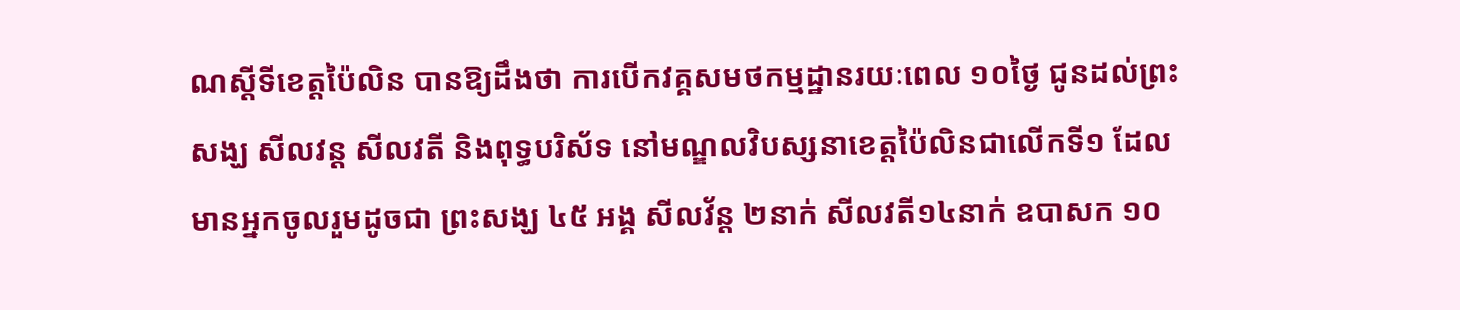ណស្តីទីខេត្តប៉ៃលិន បានឱ្យដឹងថា ការបើកវគ្គសមថកម្មដ្ឋានរយៈពេល ១០ថ្ងៃ ជូនដល់ព្រះសង្ឃ សីលវន្ត សីលវតី និងពុទ្ធបរិស័ទ នៅមណ្ឌលវិបស្សនាខេត្តប៉ៃលិនជាលើកទី១ ដែលមានអ្នកចូលរួមដូចជា ព្រះសង្ឃ ៤៥ អង្គ សីលវ័ន្ត ២នាក់ សីលវតី១៤នាក់ ឧបាសក ១០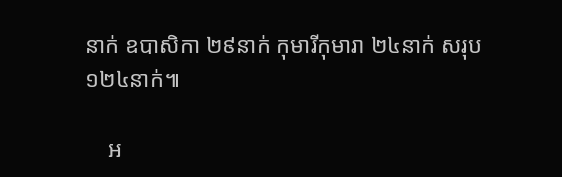នាក់ ឧបាសិកា ២៩នាក់ កុមារីកុមារា ២៤នាក់ សរុប ១២៤នាក់៕

    អ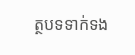ត្ថបទទាក់ទង